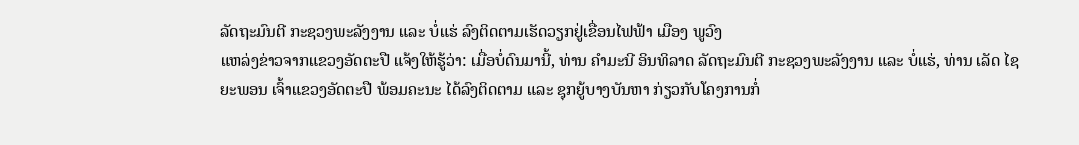ລັດຖະມົນຕີ ກະຊວງພະລັງງານ ແລະ ບໍ່ແຮ່ ລົງຕິດຕາມເຮັດວຽກຢູ່ເຂື່ອນໄຟຟ້າ ເມືອງ ພູວົງ
ແຫລ່ງຂ່າວຈາກແຂວງອັດຕະປື ແຈ້ງໃຫ້ຮູ້ວ່າ: ເມື່ອບໍ່ດົນມານີ້, ທ່ານ ຄໍາມະນີ ອິນທິລາດ ລັດຖະມົນຕີ ກະຊວງພະລັງງານ ແລະ ບໍ່ແຮ່, ທ່ານ ເລັດ ໄຊຍະພອນ ເຈົ້າແຂວງອັດຕະປື ພ້ອມຄະນະ ໄດ້ລົງຕິດຕາມ ແລະ ຊຸກຍູ້ບາງບັນຫາ ກ່ຽວກັບໂຄງການກໍ່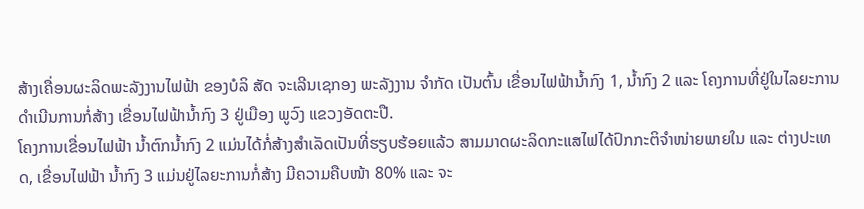ສ້າງເຄື່ອນຜະລິດພະລັງງານໄຟຟ້າ ຂອງບໍລິ ສັດ ຈະເລີນເຊກອງ ພະລັງງານ ຈຳກັດ ເປັນຕົ້ນ ເຂື່ອນໄຟຟ້ານໍ້າກົງ 1, ນ້ຳກົງ 2 ແລະ ໂຄງການທີ່ຢູ່ໃນໄລຍະການດຳເນີນການກໍ່ສ້າງ ເຂື່ອນໄຟຟ້ານໍ້າກົງ 3 ຢູ່ເມືອງ ພູວົງ ແຂວງອັດຕະປື.
ໂຄງການເຂື່ອນໄຟຟ້າ ນ້ຳຕົກນ້ຳກົງ 2 ແມ່ນໄດ້ກໍ່ສ້າງສຳເລັດເປັນທີ່ຮຽບຮ້ອຍແລ້ວ ສາມມາດຜະລິດກະແສໄຟໄດ້ປົກກະຕິຈຳໜ່າຍພາຍໃນ ແລະ ຕ່າງປະເທດ, ເຂື່ອນໄຟຟ້າ ນໍ້າກົງ 3 ແມ່ນຢູ່ໄລຍະການກໍ່ສ້າງ ມີຄວາມຄືບໜ້າ 80% ແລະ ຈະ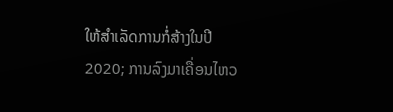ໃຫ້ສຳເລັດການກໍ່ສ້າງໃນປີ 2020; ການລົງມາເຄື່ອນໄຫວ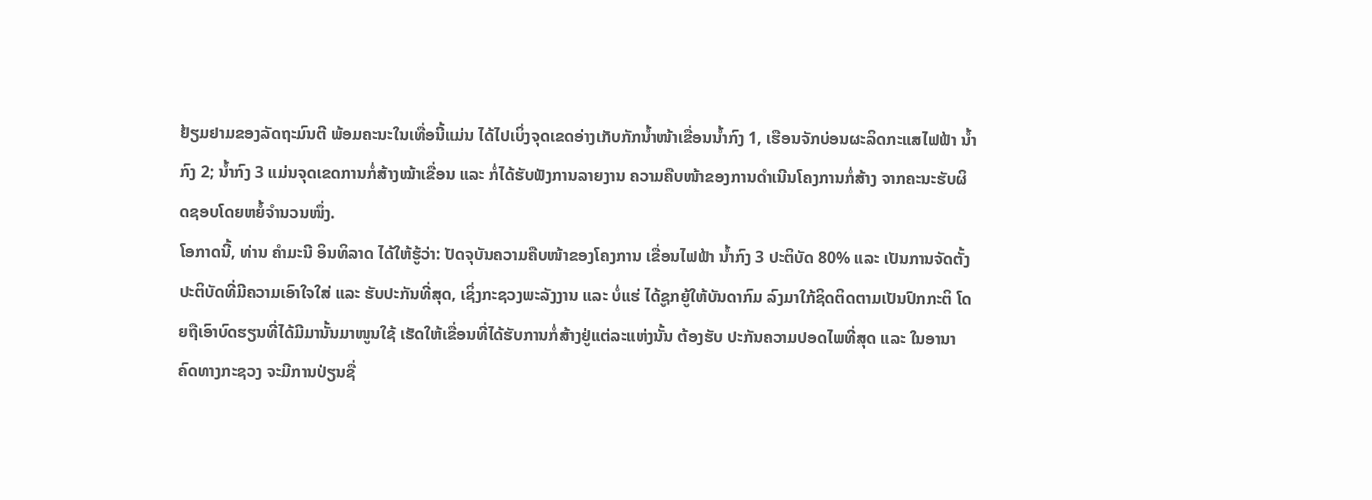ຢ້ຽມຢາມຂອງລັດຖະມົນຕີ ພ້ອມຄະນະໃນເທື່ອນີ້ແມ່ນ ໄດ້ໄປເບິ່ງຈຸດເຂດອ່າງເກັບກັກນ້ຳໜ້າເຂື່ອນນ້ຳກົງ 1, ເຮືອນຈັກບ່ອນຜະລິດກະແສໄຟຟ້າ ນ້ຳກົງ 2; ນ້ຳກົງ 3 ແມ່ນຈຸດເຂດການກໍ່ສ້າງໝ້າເຂື່ອນ ແລະ ກໍ່ໄດ້ຮັບຟັງການລາຍງານ ຄວາມຄືບໜ້າຂອງການດຳເນີນໂຄງການກໍ່ສ້າງ ຈາກຄະນະຮັບຜິດຊອບໂດຍຫຍໍ້ຈຳນວນໜຶ່ງ.
ໂອກາດນີ້, ທ່ານ ຄໍາມະນີ ອິນທິລາດ ໄດ້ໃຫ້ຮູ້ວ່າ: ປັດຈຸບັນຄວາມຄືບໜ້າຂອງໂຄງການ ເຂື່ອນໄຟຟ້າ ນໍ້າກົງ 3 ປະຕິບັດ 80% ແລະ ເປັນການຈັດຕັ້ງປະຕິບັດທີ່ມີຄວາມເອົາໃຈໃສ່ ແລະ ຮັບປະກັນທີ່ສຸດ, ເຊິ່ງກະຊວງພະລັງງານ ແລະ ບໍ່ແຮ່ ໄດ້ຊູກຍູ້ໃຫ້ບັນດາກົມ ລົງມາໃກ້ຊິດຕິດຕາມເປັນປົກກະຕິ ໂດຍຖືເອົາບົດຮຽນທີ່ໄດ້ມີມານັ້ນມາໜູນໃຊ້ ເຮັດໃຫ້ເຂື່ອນທີ່ໄດ້ຮັບການກໍ່ສ້າງຢູ່ແຕ່ລະແຫ່ງນັ້ນ ຕ້ອງຮັບ ປະກັນຄວາມປອດໄພທີ່ສຸດ ແລະ ໃນອານາຄົດທາງກະຊວງ ຈະມີການປ່ຽນຊື່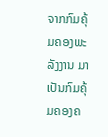ຈາກກົມຄຸ້ມຄອງພະລັງງານ ມາເປັນກົມຄຸ້ມຄອງຄ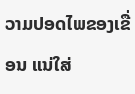ວາມປອດໄພຂອງເຂື່ອນ ແນ່ໃສ່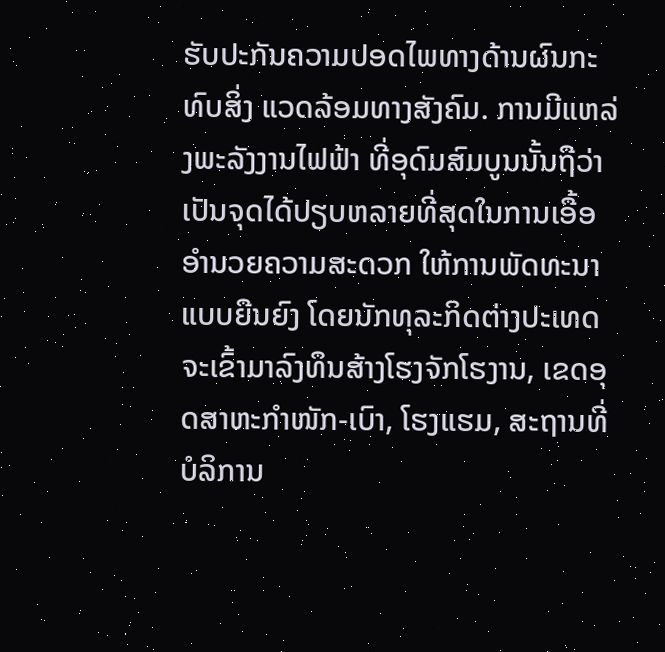ຮັບປະກັນຄວາມປອດໄພທາງດ້ານຜົນກະທົບສິ່ງ ແວດລ້ອມທາງສັງຄົມ. ການມີແຫລ່ງພະລັງງານໄຟຟ້າ ທີ່ອຸດົມສົມບູນນັ້ນຖືວ່າ ເປັນຈຸດໄດ້ປຽບຫລາຍທີ່ສຸດໃນການເອື້ອອໍານວຍຄວາມສະດວກ ໃຫ້ການພັດທະນາແບບຍືນຍົງ ໂດຍນັກທຸລະກິດຕ່າງປະເທດ ຈະເຂົ້າມາລົງທຶນສ້າງໂຮງຈັກໂຮງານ, ເຂດອຸດສາຫະກໍາໜັກ-ເບົາ, ໂຮງແຮມ, ສະຖານທີ່ບໍລິການ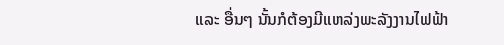ແລະ ອື່ນໆ ນັ້ນກໍຕ້ອງມີແຫລ່ງພະລັງງານໄຟຟ້າ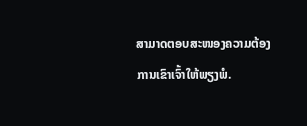ສາມາດຕອບສະໜອງຄວາມຕ້ອງການເຂົາເຈົ້າໃຫ້ພຽງພໍ.